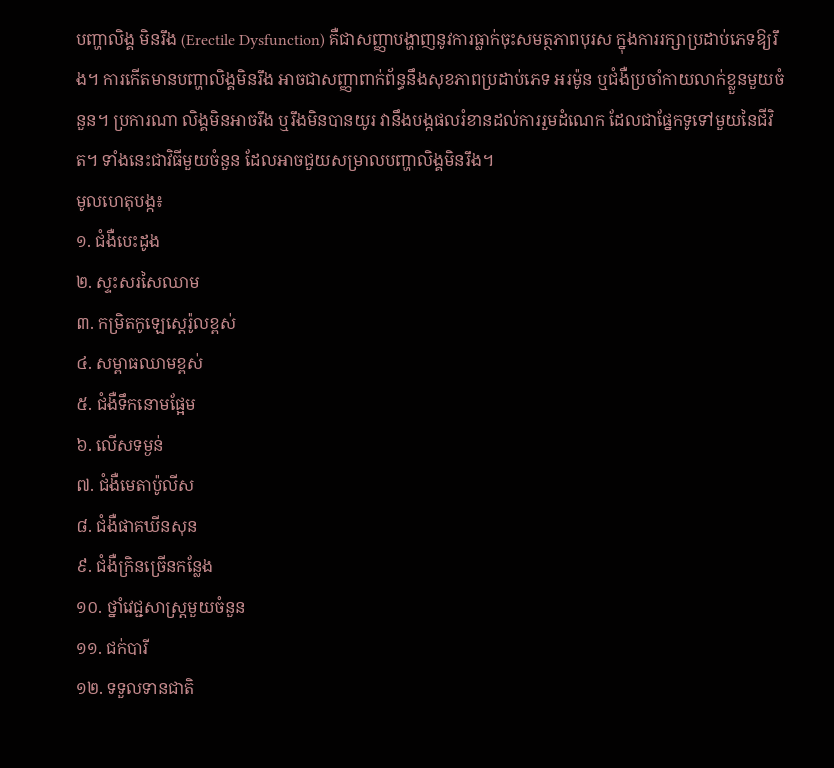បញ្ហាលិង្គ មិនរឹង (Erectile Dysfunction) គឺជាសញ្ញាបង្ហាញនូវការធ្លាក់ចុះសមត្ថភាពបុរស ក្នុងការរក្សាប្រដាប់ភេទឱ្យរឹង។ ការកើតមានបញ្ហាលិង្គមិនរឹង អាចជាសញ្ញាពាក់ព័ន្ធនឹងសុខភាពប្រដាប់ភេទ អរម៉ូន ឬជំងឺប្រចាំកាយលាក់ខ្លួនមួយចំនួន។ ប្រការណា លិង្គមិនអាចរឹង ឬរឹងមិនបានយូរ វានឹងបង្កផលរំខានដល់ការរួមដំណេក ដែលជាផ្នែកទូទៅមួយនៃជីវិត។ ទាំងនេះជាវិធីមួយចំនួន ដែលអាចជួយសម្រាលបញ្ហាលិង្គមិនរឹង។
មូលហេតុបង្ក៖
១. ជំងឺបេះដូង
២. ស្ទះសរសៃឈាម
៣. កម្រិតកូឡេស្តេរ៉ូលខ្ពស់
៤. សម្ពាធឈាមខ្ពស់
៥. ជំងឺទឹកនោមផ្អែម
៦. លើសទម្ងន់
៧. ជំងឺមេតាប៉ូលីស
៨. ជំងឺផាគឃីនសុន
៩. ជំងឺក្រិនច្រើនកន្លែង
១០. ថ្នាំវេជ្ជសាស្ត្រមួយចំនួន
១១. ជក់បារី
១២. ទទួលទានជាតិ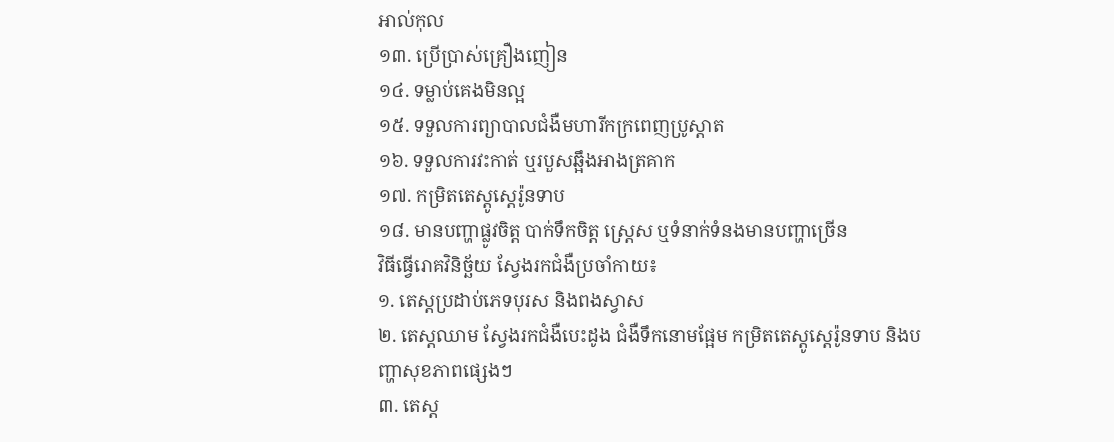អាល់កុល
១៣. ប្រើប្រាស់គ្រឿងញៀន
១៤. ទម្លាប់គេងមិនល្អ
១៥. ទទួលការព្យាបាលជំងឺមហារីកក្រពេញប្រូស្តាត
១៦. ទទួលការវះកាត់ ឬរបួសឆ្អឹងអាងត្រគាក
១៧. កម្រិតតេស្តូស្តេរ៉ូនទាប
១៨. មានបញ្ហាផ្លូវចិត្ត បាក់ទឹកចិត្ត ស្ត្រេស ឬទំនាក់ទំនងមានបញ្ហាច្រើន
វិធីធ្វើរោគវិនិច្ឆ័យ ស្វែងរកជំងឺប្រចាំកាយ៖
១. តេស្តប្រដាប់ភេទបុរស និងពងស្វាស
២. តេស្តឈាម ស្វែងរកជំងឺបេះដូង ជំងឺទឹកនោមផ្អែម កម្រិតតេស្តូស្តេរ៉ូនទាប និងបញ្ហាសុខភាពផ្សេងៗ
៣. តេស្ត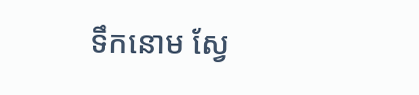ទឹកនោម ស្វែ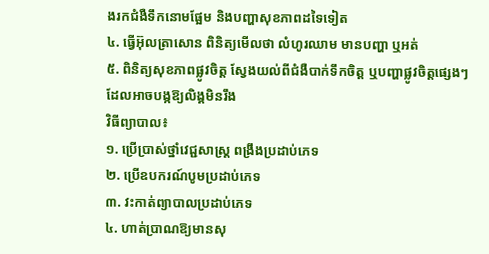ងរកជំងឺទឹកនោមផ្អែម និងបញ្ហាសុខភាពដទៃទៀត
៤. ធ្វើអ៊ុលត្រាសោន ពិនិត្យមើលថា លំហូរឈាម មានបញ្ហា ឬអត់
៥. ពិនិត្យសុខភាពផ្លូវចិត្ត ស្វែងយល់ពីជំងឺបាក់ទឹកចិត្ត ឬបញ្ហាផ្លូវចិត្តផ្សេងៗ ដែលអាចបង្កឱ្យលិង្គមិនរឹង
វិធីព្យាបាល៖
១. ប្រើប្រាស់ថ្នាំវេជ្ជសាស្ត្រ ពង្រឹងប្រដាប់ភេទ
២. ប្រើឧបករណ៍បូមប្រដាប់ភេទ
៣. វះកាត់ព្យាបាលប្រដាប់ភេទ
៤. ហាត់ប្រាណឱ្យមានសុ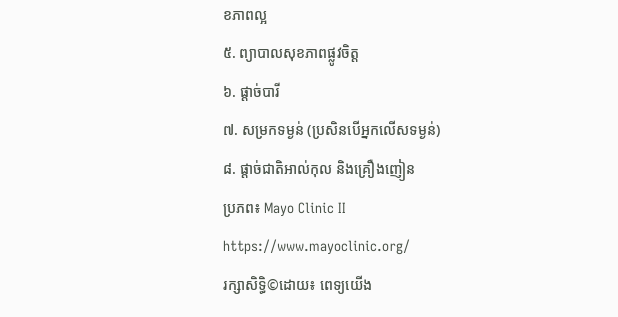ខភាពល្អ
៥. ព្យាបាលសុខភាពផ្លូវចិត្ត
៦. ផ្ដាច់បារី
៧. សម្រកទម្ងន់ (ប្រសិនបើអ្នកលើសទម្ងន់)
៨. ផ្ដាច់ជាតិអាល់កុល និងគ្រឿងញៀន
ប្រភព៖ Mayo Clinic II https://www.mayoclinic.org/
រក្សាសិទ្ធិ©ដោយ៖ ពេទ្យយើង